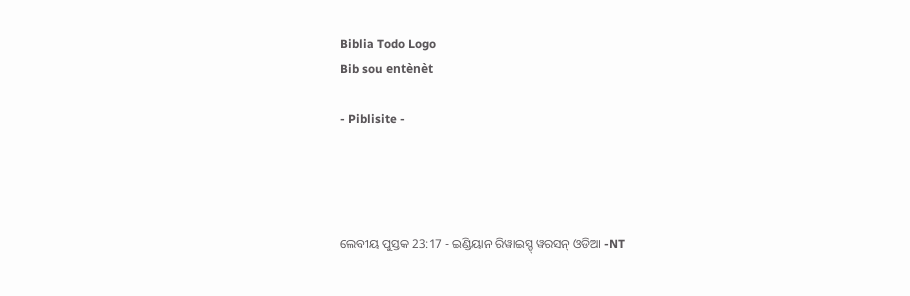Biblia Todo Logo
Bib sou entènèt

- Piblisite -




ଲେବୀୟ ପୁସ୍ତକ 23:17 - ଇଣ୍ଡିୟାନ ରିୱାଇସ୍ଡ୍ ୱରସନ୍ ଓଡିଆ -NT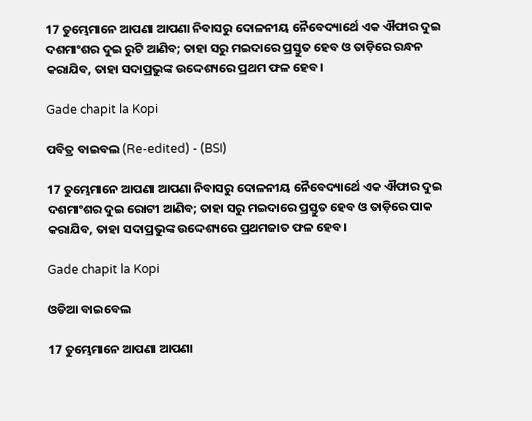17 ତୁମ୍ଭେମାନେ ଆପଣା ଆପଣା ନିବାସରୁ ଦୋଳନୀୟ ନୈବେଦ୍ୟାର୍ଥେ ଏକ ଐଫାର ଦୁଇ ଦଶମାଂଶର ଦୁଇ ରୁଟି ଆଣିବ; ତାହା ସରୁ ମଇଦାରେ ପ୍ରସ୍ତୁତ ହେବ ଓ ତାଡ଼ିରେ ରନ୍ଧନ କରାଯିବ, ତାହା ସଦାପ୍ରଭୁଙ୍କ ଉଦ୍ଦେଶ୍ୟରେ ପ୍ରଥମ ଫଳ ହେବ।

Gade chapit la Kopi

ପବିତ୍ର ବାଇବଲ (Re-edited) - (BSI)

17 ତୁମ୍ଭେମାନେ ଆପଣା ଆପଣା ନିବାସରୁ ଦୋଳନୀୟ ନୈବେଦ୍ୟାର୍ଥେ ଏକ ଐଫାର ଦୁଇ ଦଶମାଂଶର ଦୁଇ ରୋଟୀ ଆଣିବ; ତାହା ସରୁ ମଇଦାରେ ପ୍ରସ୍ତୁତ ହେବ ଓ ତାଡ଼ିରେ ପାକ କରାଯିବ, ତାହା ସଦାପ୍ରଭୁଙ୍କ ଉଦ୍ଦେଶ୍ୟରେ ପ୍ରଥମଜାତ ଫଳ ହେବ।

Gade chapit la Kopi

ଓଡିଆ ବାଇବେଲ

17 ତୁମ୍ଭେମାନେ ଆପଣା ଆପଣା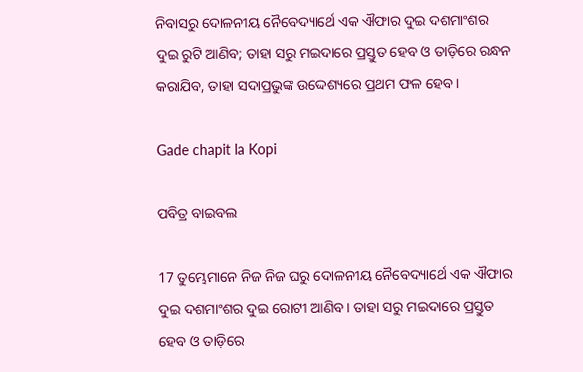ନିବାସରୁ ଦୋଳନୀୟ ନୈବେଦ୍ୟାର୍ଥେ ଏକ ଐଫାର ଦୁଇ ଦଶମାଂଶର ଦୁଇ ରୁଟି ଆଣିବ; ତାହା ସରୁ ମଇଦାରେ ପ୍ରସ୍ତୁତ ହେବ ଓ ତାଡ଼ିରେ ରନ୍ଧନ କରାଯିବ, ତାହା ସଦାପ୍ରଭୁଙ୍କ ଉଦ୍ଦେଶ୍ୟରେ ପ୍ରଥମ ଫଳ ହେବ।

Gade chapit la Kopi

ପବିତ୍ର ବାଇବଲ

17 ତୁମ୍ଭେମାନେ ନିଜ ନିଜ ଘରୁ ଦୋଳନୀୟ ନୈବେଦ୍ୟାର୍ଥେ ଏକ ଐଫାର ଦୁଇ ଦଶମାଂଶର ଦୁଇ ରୋଟୀ ଆଣିବ। ତାହା ସରୁ ମଇଦାରେ ପ୍ରସ୍ତୁତ ହେବ ଓ ତାଡ଼ିରେ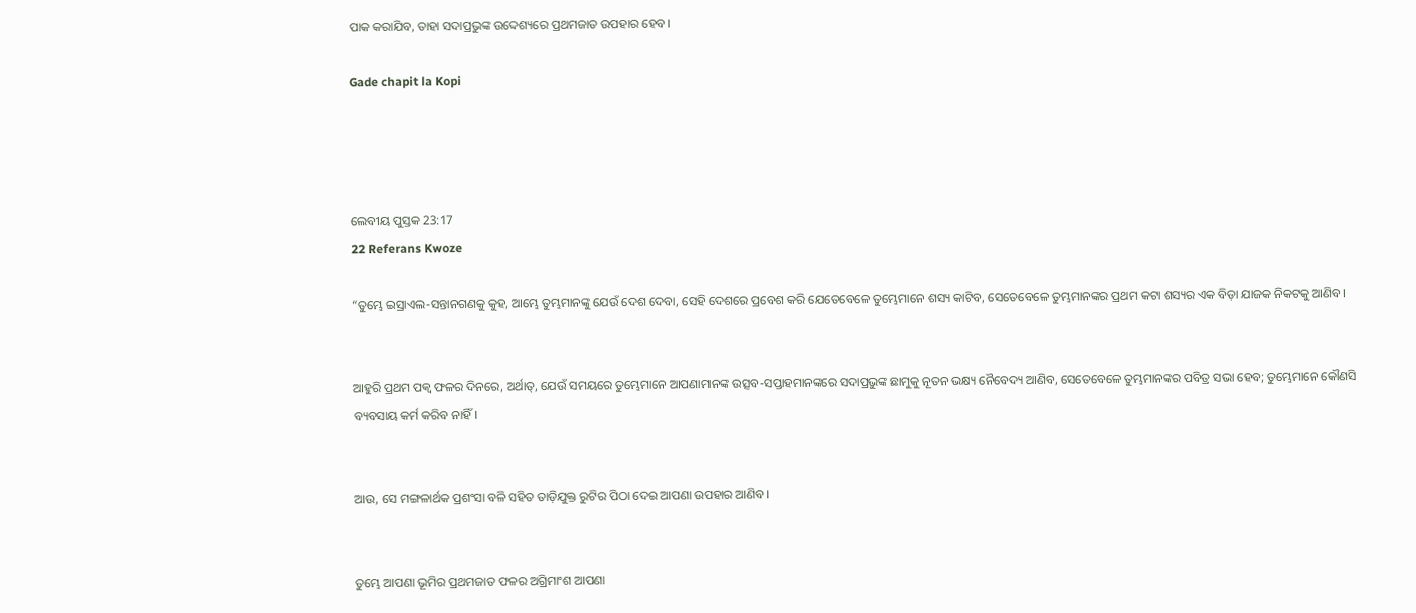ପାକ କରାଯିବ, ତାହା ସଦାପ୍ରଭୁଙ୍କ ଉଦ୍ଦେଶ୍ୟରେ ପ୍ରଥମଜାତ ଉପହାର ହେବ।

Gade chapit la Kopi




ଲେବୀୟ ପୁସ୍ତକ 23:17
22 Referans Kwoze

“ତୁମ୍ଭେ ଇସ୍ରାଏଲ-ସନ୍ତାନଗଣକୁ କୁହ, ଆମ୍ଭେ ତୁମ୍ଭମାନଙ୍କୁ ଯେଉଁ ଦେଶ ଦେବା, ସେହି ଦେଶରେ ପ୍ରବେଶ କରି ଯେତେବେଳେ ତୁମ୍ଭେମାନେ ଶସ୍ୟ କାଟିବ, ସେତେବେଳେ ତୁମ୍ଭମାନଙ୍କର ପ୍ରଥମ କଟା ଶସ୍ୟର ଏକ ବିଡ଼ା ଯାଜକ ନିକଟକୁ ଆଣିବ।


ଆହୁରି ପ୍ରଥମ ପକ୍ୱ ଫଳର ଦିନରେ, ଅର୍ଥାତ୍‍, ଯେଉଁ ସମୟରେ ତୁମ୍ଭେମାନେ ଆପଣାମାନଙ୍କ ଉତ୍ସବ-ସପ୍ତାହମାନଙ୍କରେ ସଦାପ୍ରଭୁଙ୍କ ଛାମୁକୁ ନୂତନ ଭକ୍ଷ୍ୟ ନୈବେଦ୍ୟ ଆଣିବ, ସେତେବେଳେ ତୁମ୍ଭମାନଙ୍କର ପବିତ୍ର ସଭା ହେବ; ତୁମ୍ଭେମାନେ କୌଣସି ବ୍ୟବସାୟ କର୍ମ କରିବ ନାହିଁ।


ଆଉ, ସେ ମଙ୍ଗଳାର୍ଥକ ପ୍ରଶଂସା ବଳି ସହିତ ତାଡ଼ିଯୁକ୍ତ ରୁଟିର ପିଠା ଦେଇ ଆପଣା ଉପହାର ଆଣିବ।


ତୁମ୍ଭେ ଆପଣା ଭୂମିର ପ୍ରଥମଜାତ ଫଳର ଅଗ୍ରିମାଂଶ ଆପଣା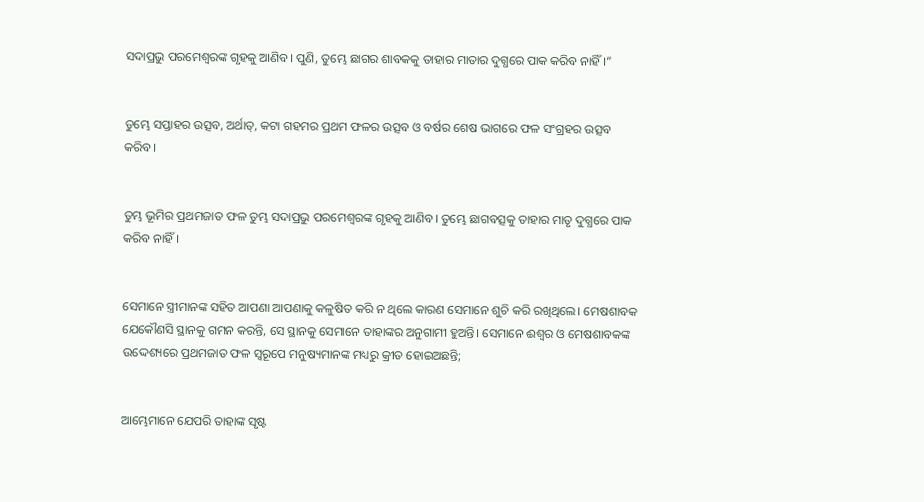ସଦାପ୍ରଭୁ ପରମେଶ୍ୱରଙ୍କ ଗୃହକୁ ଆଣିବ। ପୁଣି, ତୁମ୍ଭେ ଛାଗର ଶାବକକୁ ତାହାର ମାତାର ଦୁଗ୍ଧରେ ପାକ କରିବ ନାହିଁ।”


ତୁମ୍ଭେ ସପ୍ତାହର ଉତ୍ସବ, ଅର୍ଥାତ୍‍, କଟା ଗହମର ପ୍ରଥମ ଫଳର ଉତ୍ସବ ଓ ବର୍ଷର ଶେଷ ଭାଗରେ ଫଳ ସଂଗ୍ରହର ଉତ୍ସବ କରିବ।


ତୁମ୍ଭ ଭୂମିର ପ୍ରଥମଜାତ ଫଳ ତୁମ୍ଭ ସଦାପ୍ରଭୁ ପରମେଶ୍ୱରଙ୍କ ଗୃହକୁ ଆଣିବ। ତୁମ୍ଭେ ଛାଗବତ୍ସକୁ ତାହାର ମାତୃ ଦୁଗ୍ଧରେ ପାକ କରିବ ନାହିଁ।


ସେମାନେ ସ୍ତ୍ରୀମାନଙ୍କ ସହିତ ଆପଣା ଆପଣାକୁ କଳୁଷିତ କରି ନ ଥିଲେ କାରଣ ସେମାନେ ଶୁଚି କରି ରଖିଥିଲେ। ମେଷଶାବକ ଯେକୌଣସି ସ୍ଥାନକୁ ଗମନ କରନ୍ତି, ସେ ସ୍ଥାନକୁ ସେମାନେ ତାହାଙ୍କର ଅନୁଗାମୀ ହୁଅନ୍ତି। ସେମାନେ ଈଶ୍ବର ଓ ମେଷଶାବକଙ୍କ ଉଦ୍ଦେଶ୍ୟରେ ପ୍ରଥମଜାତ ଫଳ ସ୍ୱରୂପେ ମନୁଷ୍ୟମାନଙ୍କ ମଧ୍ୟରୁ କ୍ରୀତ ହୋଇଅଛନ୍ତି;


ଆମ୍ଭେମାନେ ଯେପରି ତାହାଙ୍କ ସୃଷ୍ଟ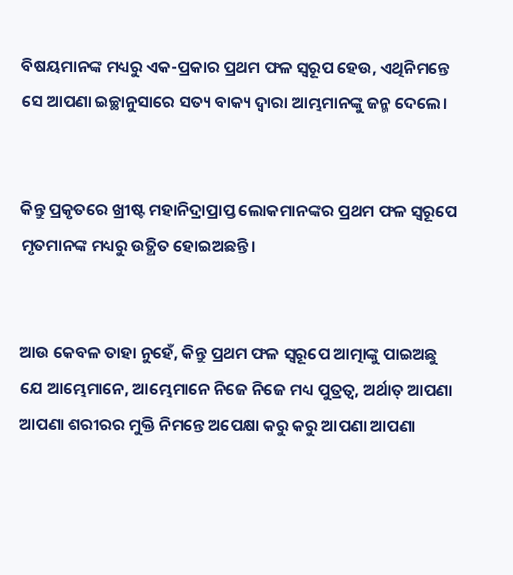ବିଷୟମାନଙ୍କ ମଧ୍ୟରୁ ଏକ-ପ୍ରକାର ପ୍ରଥମ ଫଳ ସ୍ୱରୂପ ହେଉ, ଏଥିନିମନ୍ତେ ସେ ଆପଣା ଇଚ୍ଛାନୁସାରେ ସତ୍ୟ ବାକ୍ୟ ଦ୍ୱାରା ଆମ୍ଭମାନଙ୍କୁ ଜନ୍ମ ଦେଲେ।


କିନ୍ତୁ ପ୍ରକୃତରେ ଖ୍ରୀଷ୍ଟ ମହାନିଦ୍ରାପ୍ରାପ୍ତ ଲୋକମାନଙ୍କର ପ୍ରଥମ ଫଳ ସ୍ୱରୂପେ ମୃତମାନଙ୍କ ମଧ୍ୟରୁ ଉତ୍ଥିତ ହୋଇଅଛନ୍ତି।


ଆଉ କେବଳ ତାହା ନୁହେଁ, କିନ୍ତୁ ପ୍ରଥମ ଫଳ ସ୍ୱରୂପେ ଆତ୍ମାଙ୍କୁ ପାଇଅଛୁ ଯେ ଆମ୍ଭେମାନେ, ଆମ୍ଭେମାନେ ନିଜେ ନିଜେ ମଧ୍ୟ ପୁତ୍ରତ୍ୱ, ଅର୍ଥାତ୍‍ ଆପଣା ଆପଣା ଶରୀରର ମୁକ୍ତି ନିମନ୍ତେ ଅପେକ୍ଷା କରୁ କରୁ ଆପଣା ଆପଣା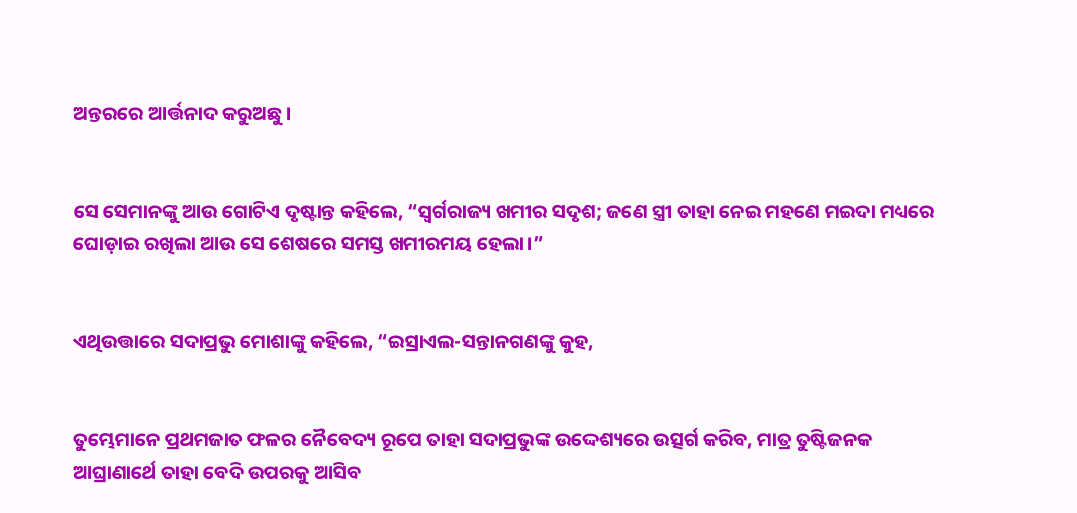ଅନ୍ତରରେ ଆର୍ତ୍ତନାଦ କରୁଅଛୁ।


ସେ ସେମାନଙ୍କୁ ଆଉ ଗୋଟିଏ ଦୃଷ୍ଟାନ୍ତ କହିଲେ, “ସ୍ୱର୍ଗରାଜ୍ୟ ଖମୀର ସଦୃଶ; ଜଣେ ସ୍ତ୍ରୀ ତାହା ନେଇ ମହଣେ ମଇଦା ମଧ୍ୟରେ ଘୋଡ଼ାଇ ରଖିଲା ଆଉ ସେ ଶେଷରେ ସମସ୍ତ ଖମୀରମୟ ହେଲା।”


ଏଥିଉତ୍ତାରେ ସଦାପ୍ରଭୁ ମୋଶାଙ୍କୁ କହିଲେ, “ଇସ୍ରାଏଲ-ସନ୍ତାନଗଣଙ୍କୁ କୁହ,


ତୁମ୍ଭେମାନେ ପ୍ରଥମଜାତ ଫଳର ନୈବେଦ୍ୟ ରୂପେ ତାହା ସଦାପ୍ରଭୁଙ୍କ ଉଦ୍ଦେଶ୍ୟରେ ଉତ୍ସର୍ଗ କରିବ, ମାତ୍ର ତୁଷ୍ଟିଜନକ ଆଘ୍ରାଣାର୍ଥେ ତାହା ବେଦି ଉପରକୁ ଆସିବ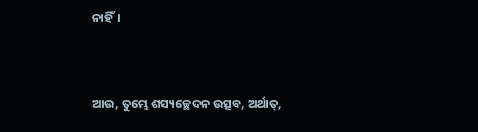ନାହିଁ।


ଆଉ, ତୁମ୍ଭେ ଶସ୍ୟଚ୍ଛେଦନ ଉତ୍ସବ, ଅର୍ଥାତ୍‍,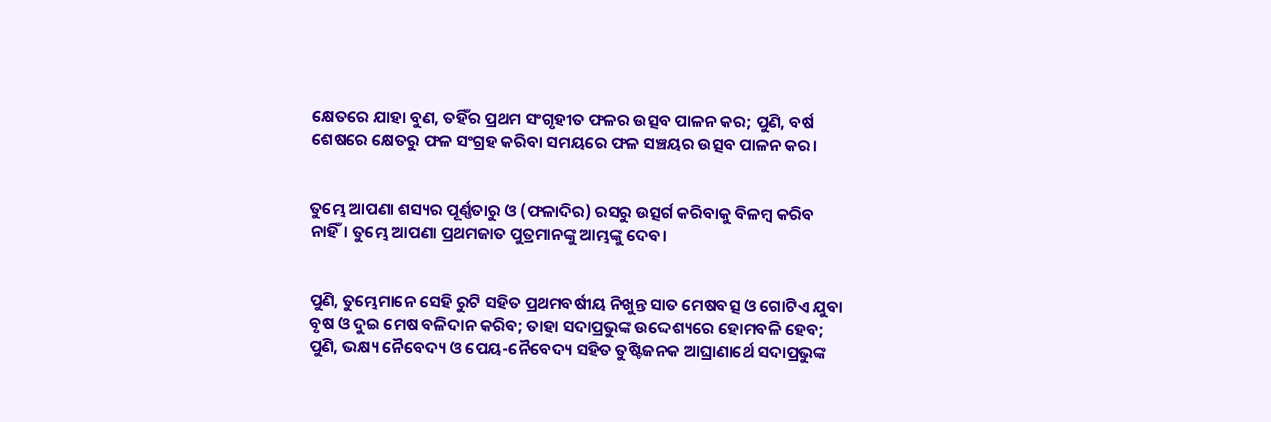କ୍ଷେତରେ ଯାହା ବୁଣ, ତହିଁର ପ୍ରଥମ ସଂଗୃହୀତ ଫଳର ଉତ୍ସବ ପାଳନ କର; ପୁଣି, ବର୍ଷ ଶେଷରେ କ୍ଷେତରୁ ଫଳ ସଂଗ୍ରହ କରିବା ସମୟରେ ଫଳ ସଞ୍ଚୟର ଉତ୍ସବ ପାଳନ କର।


ତୁମ୍ଭେ ଆପଣା ଶସ୍ୟର ପୂର୍ଣ୍ଣତାରୁ ଓ (ଫଳାଦିର) ରସରୁ ଉତ୍ସର୍ଗ କରିବାକୁ ବିଳମ୍ବ କରିବ ନାହିଁ। ତୁମ୍ଭେ ଆପଣା ପ୍ରଥମଜାତ ପୁତ୍ରମାନଙ୍କୁ ଆମ୍ଭଙ୍କୁ ଦେବ।


ପୁଣି, ତୁମ୍ଭେମାନେ ସେହି ରୁଟି ସହିତ ପ୍ରଥମବର୍ଷୀୟ ନିଖୁନ୍ତ ସାତ ମେଷବତ୍ସ ଓ ଗୋଟିଏ ଯୁବା ବୃଷ ଓ ଦୁଇ ମେଷ ବଳିଦାନ କରିବ; ତାହା ସଦାପ୍ରଭୁଙ୍କ ଉଦ୍ଦେଶ୍ୟରେ ହୋମବଳି ହେବ; ପୁଣି, ଭକ୍ଷ୍ୟ ନୈବେଦ୍ୟ ଓ ପେୟ-ନୈବେଦ୍ୟ ସହିତ ତୁଷ୍ଟିଜନକ ଆଘ୍ରାଣାର୍ଥେ ସଦାପ୍ରଭୁଙ୍କ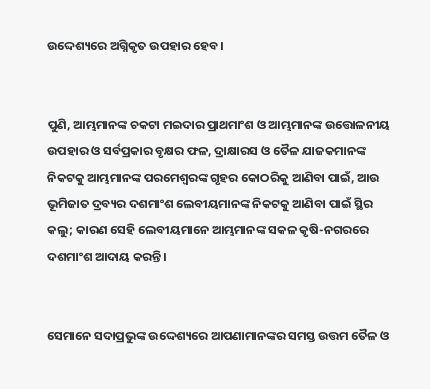ଉଦ୍ଦେଶ୍ୟରେ ଅଗ୍ନିକୃତ ଉପହାର ହେବ।


ପୁଣି, ଆମ୍ଭମାନଙ୍କ ଚକଟା ମଇଦାର ପ୍ରାଥମାଂଶ ଓ ଆମ୍ଭମାନଙ୍କ ଉତ୍ତୋଳନୀୟ ଉପହାର ଓ ସର୍ବପ୍ରକାର ବୃକ୍ଷର ଫଳ, ଦ୍ରାକ୍ଷାରସ ଓ ତୈଳ ଯାଜକମାନଙ୍କ ନିକଟକୁ ଆମ୍ଭମାନଙ୍କ ପରମେଶ୍ୱରଙ୍କ ଗୃହର କୋଠରିକୁ ଆଣିବା ପାଇଁ, ଆଉ ଭୂମିଜାତ ଦ୍ରବ୍ୟର ଦଶମାଂଶ ଲେବୀୟମାନଙ୍କ ନିକଟକୁ ଆଣିବା ପାଇଁ ସ୍ଥିର କଲୁ; କାରଣ ସେହି ଲେବୀୟମାନେ ଆମ୍ଭମାନଙ୍କ ସକଳ କୃଷି-ନଗରରେ ଦଶମାଂଶ ଆଦାୟ କରନ୍ତି।


ସେମାନେ ସଦାପ୍ରଭୁଙ୍କ ଉଦ୍ଦେଶ୍ୟରେ ଆପଣାମାନଙ୍କର ସମସ୍ତ ଉତ୍ତମ ତୈଳ ଓ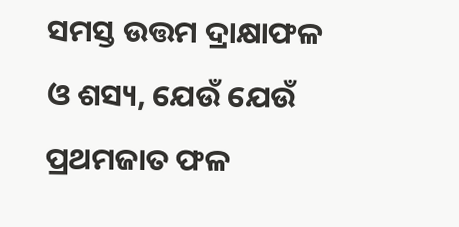ସମସ୍ତ ଉତ୍ତମ ଦ୍ରାକ୍ଷାଫଳ ଓ ଶସ୍ୟ, ଯେଉଁ ଯେଉଁ ପ୍ରଥମଜାତ ଫଳ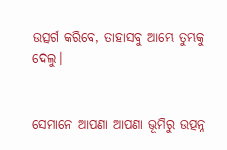ଉତ୍ସର୍ଗ କରିବେ, ତାହାସବୁ ଆମ୍ଭେ ତୁମ୍ଭକୁ ଦେଲୁ।


ସେମାନେ ଆପଣା ଆପଣା ଭୂମିରୁ ଉତ୍ପନ୍ନ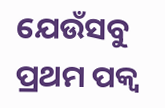ଯେଉଁସବୁ ପ୍ରଥମ ପକ୍ୱ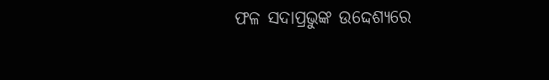ଫଳ ସଦାପ୍ରଭୁଙ୍କ ଉଦ୍ଦେଶ୍ୟରେ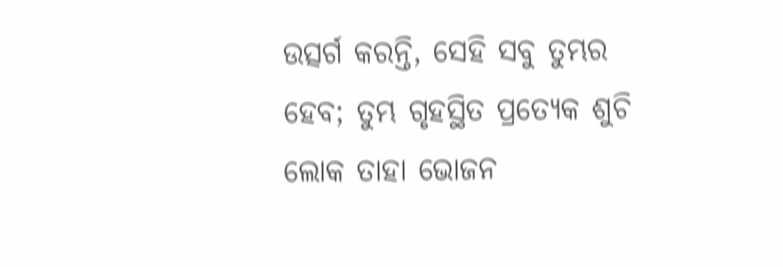ଉତ୍ସର୍ଗ କରନ୍ତି, ସେହି ସବୁ ତୁମ୍ଭର ହେବ; ତୁମ୍ଭ ଗୃହସ୍ଥିତ ପ୍ରତ୍ୟେକ ଶୁଚି ଲୋକ ତାହା ଭୋଜନ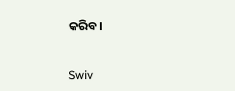କରିବ।


Swiv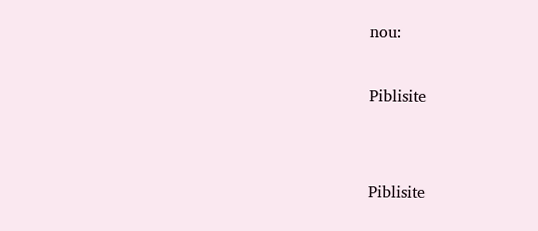nou:

Piblisite


Piblisite